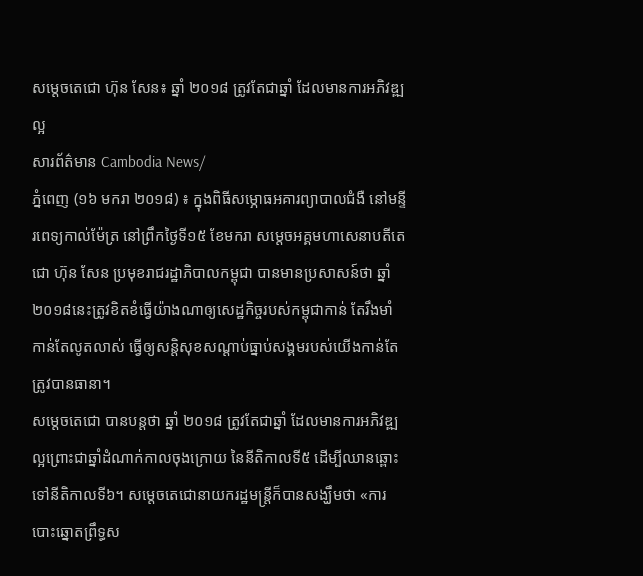សម្តេចតេជោ ហ៊ុន សែន៖ ឆ្នាំ ២០១៨ ត្រូវតែជាឆ្នាំ ដែលមានការអភិវឌ្ឍល្អ
សារព័ត៌មាន Cambodia News/
ភ្នំពេញ (១៦ មករា ២០១៨) ៖ ក្នុងពិធីសម្ភោធអគារព្យាបាលជំងឺ នៅមន្ទីរពេទ្យកាល់ម៉ែត្រ នៅព្រឹកថ្ងៃទី១៥ ខែមករា សម្តេចអគ្គមហាសេនាបតីតេជោ ហ៊ុន សែន ប្រមុខរាជរដ្ឋាភិបាលកម្ពុជា បានមានប្រសាសន៍ថា ឆ្នាំ២០១៨នេះត្រូវខិតខំធ្វើយ៉ាងណាឲ្យសេដ្ឋកិច្ចរបស់កម្ពុជាកាន់ តែរឹងមាំ កាន់តែលូតលាស់ ធ្វើឲ្យសន្តិសុខសណ្តាប់ធ្នាប់សង្គមរបស់យើងកាន់តែត្រូវបានធានា។
សម្តេចតេជោ បានបន្តថា ឆ្នាំ ២០១៨ ត្រូវតែជាឆ្នាំ ដែលមានការអភិវឌ្ឍល្អព្រោះជាឆ្នាំដំណាក់កាលចុងក្រោយ នៃនីតិកាលទី៥ ដើម្បីឈានឆ្ពោះទៅនីតិកាលទី៦។ សម្តេចតេជោនាយករដ្ឋមន្ត្រីក៏បានសង្ឃឹមថា «ការបោះឆ្នោតព្រឹទ្ធស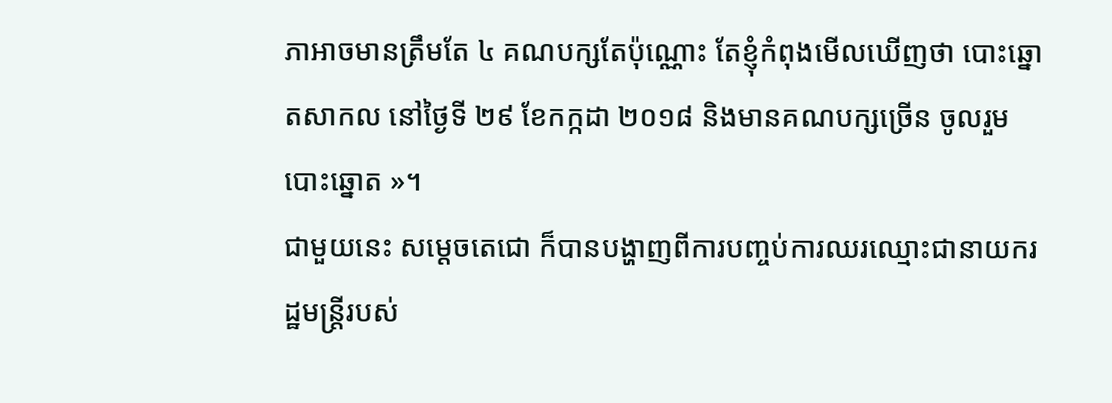ភាអាចមានត្រឹមតែ ៤ គណបក្សតែប៉ុណ្ណោះ តែខ្ញុំកំពុងមើលឃើញថា បោះឆ្នោតសាកល នៅថ្ងៃទី ២៩ ខែកក្កដា ២០១៨ និងមានគណបក្សច្រើន ចូលរួមបោះឆ្នោត »។
ជាមួយនេះ សម្តេចតេជោ ក៏បានបង្ហាញពីការបញ្ចប់ការឈរឈ្មោះជានាយករដ្ឋមន្ត្រីរបស់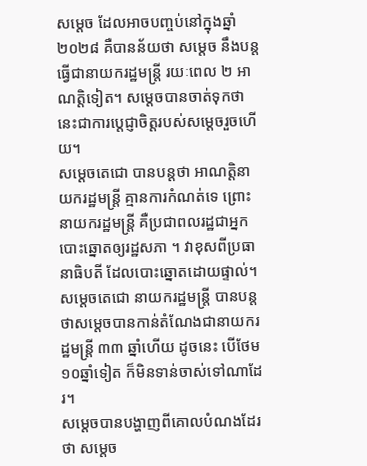សម្តេច ដែលអាចបញ្ចប់នៅក្នុងឆ្នាំ២០២៨ គឺបានន័យថា សម្តេច នឹងបន្តធ្វើជានាយករដ្ឋមន្ត្រី រយៈពេល ២ អាណត្តិទៀត។ សម្តេចបានចាត់ទុកថានេះជាការប្តេជ្ញាចិត្តរបស់សម្តេចរួចហើយ។
សម្តេចតេជោ បានបន្តថា អាណត្តិនាយករដ្ឋមន្ត្រី គ្មានការកំណត់ទេ ព្រោះនាយករដ្ឋមន្ត្រី គឺប្រជាពលរដ្ឋជាអ្នកបោះឆ្នោតឲ្យរដ្ឋសភា ។ វាខុសពីប្រធានាធិបតី ដែលបោះឆ្នោតដោយផ្ទាល់។ សម្តេចតេជោ នាយករដ្ឋមន្ត្រី បានបន្តថាសម្តេចបានកាន់តំណែងជានាយករដ្ឋមន្ត្រី ៣៣ ឆ្នាំហើយ ដូចនេះ បើថែម១០ឆ្នាំទៀត ក៏មិនទាន់ចាស់ទៅណាដែរ។
សម្តេចបានបង្ហាញពីគោលបំណងដែរថា សម្តេច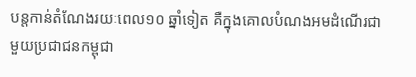បន្តកាន់តំណែងរយៈពេល១០ ឆ្នាំទៀត គឺក្នុងគោលបំណងអមដំណើរជាមួយប្រជាជនកម្ពុជា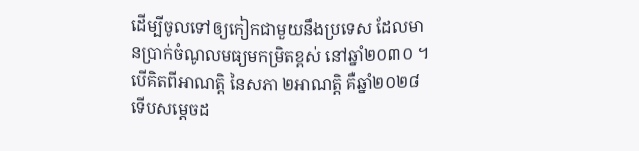ដើម្បីចូលទៅឲ្យកៀកជាមួយនឹងប្រទេស ដែលមានប្រាក់ចំណូលមធ្យមកម្រិតខ្ពស់ នៅឆ្នាំ២០៣០ ។ បើគិតពីអាណត្តិ នៃសភា ២អាណត្តិ គឺឆ្នាំ២០២៨ ទើបសម្តេចដ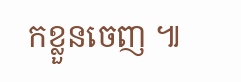កខ្លួនចេញ ៕